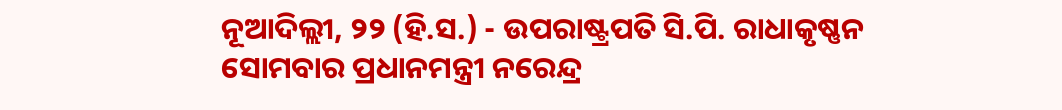ନୂଆଦିଲ୍ଲୀ, ୨୨ (ହି.ସ.) - ଉପରାଷ୍ଟ୍ରପତି ସି.ପି. ରାଧାକୃଷ୍ଣନ ସୋମବାର ପ୍ରଧାନମନ୍ତ୍ରୀ ନରେନ୍ଦ୍ର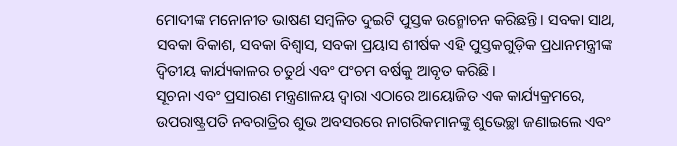ମୋଦୀଙ୍କ ମନୋନୀତ ଭାଷଣ ସମ୍ବଳିତ ଦୁଇଟି ପୁସ୍ତକ ଉନ୍ମୋଚନ କରିଛନ୍ତି। ସବକା ସାଥ, ସବକା ବିକାଶ, ସବକା ବିଶ୍ୱାସ, ସବକା ପ୍ରୟାସ ଶୀର୍ଷକ ଏହି ପୁସ୍ତକଗୁଡ଼ିକ ପ୍ରଧାନମନ୍ତ୍ରୀଙ୍କ ଦ୍ୱିତୀୟ କାର୍ଯ୍ୟକାଳର ଚତୁର୍ଥ ଏବଂ ପଂଚମ ବର୍ଷକୁ ଆବୃତ କରିଛି।
ସୂଚନା ଏବଂ ପ୍ରସାରଣ ମନ୍ତ୍ରଣାଳୟ ଦ୍ୱାରା ଏଠାରେ ଆୟୋଜିତ ଏକ କାର୍ଯ୍ୟକ୍ରମରେ, ଉପରାଷ୍ଟ୍ରପତି ନବରାତ୍ରିର ଶୁଭ ଅବସରରେ ନାଗରିକମାନଙ୍କୁ ଶୁଭେଚ୍ଛା ଜଣାଇଲେ ଏବଂ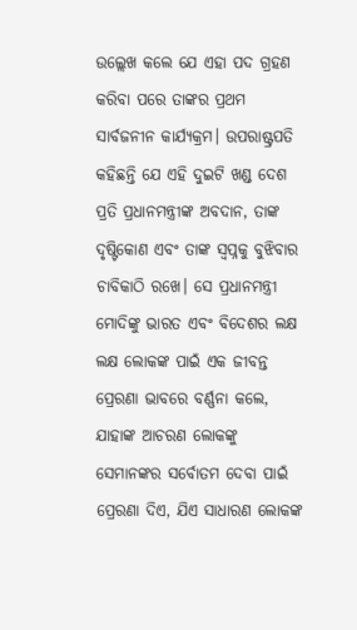ଉଲ୍ଲେଖ କଲେ ଯେ ଏହା ପଦ ଗ୍ରହଣ କରିବା ପରେ ତାଙ୍କର ପ୍ରଥମ ସାର୍ବଜନୀନ କାର୍ଯ୍ୟକ୍ରମ। ଉପରାଷ୍ଟ୍ରପତି କହିଛନ୍ତି ଯେ ଏହି ଦୁଇଟି ଖଣ୍ଡ ଦେଶ ପ୍ରତି ପ୍ରଧାନମନ୍ତ୍ରୀଙ୍କ ଅବଦାନ, ତାଙ୍କ ଦୃଷ୍ଟିକୋଣ ଏବଂ ତାଙ୍କ ସ୍ୱପ୍ନକୁ ବୁଝିବାର ଚାବିକାଠି ରଖେ। ସେ ପ୍ରଧାନମନ୍ତ୍ରୀ ମୋଦିଙ୍କୁ ଭାରତ ଏବଂ ବିଦେଶର ଲକ୍ଷ ଲକ୍ଷ ଲୋକଙ୍କ ପାଇଁ ଏକ ଜୀବନ୍ତ ପ୍ରେରଣା ଭାବରେ ବର୍ଣ୍ଣନା କଲେ, ଯାହାଙ୍କ ଆଚରଣ ଲୋକଙ୍କୁ ସେମାନଙ୍କର ସର୍ବୋତମ ଦେବା ପାଇଁ ପ୍ରେରଣା ଦିଏ, ଯିଏ ସାଧାରଣ ଲୋକଙ୍କ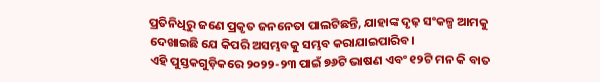ପ୍ରତିନିଧିରୁ ଜଣେ ପ୍ରକୃତ ଜନନେତା ପାଲଟିଛନ୍ତି, ଯାହାଙ୍କ ଦୃଢ଼ ସଂକଳ୍ପ ଆମକୁ ଦେଖାଇଛି ଯେ କିପରି ଅସମ୍ଭବକୁ ସମ୍ଭବ କରାଯାଇପାରିବ।
ଏହି ପୁସ୍ତକଗୁଡ଼ିକରେ ୨୦୨୨-୨୩ ପାଇଁ ୭୬ଟି ଭାଷଣ ଏବଂ ୧୨ଟି ମନ କି ବାତ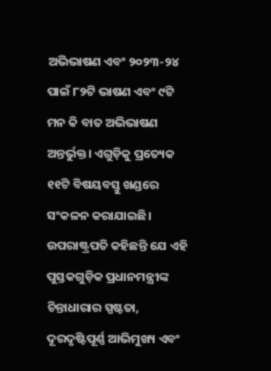ଅଭିଭାଷଣ ଏବଂ ୨୦୨୩-୨୪ ପାଇଁ ୮୨ଟି ଭାଷଣ ଏବଂ ୯ଟି ମନ କି ବାତ ଅଭିଭାଷଣ ଅନ୍ତର୍ଭୁକ୍ତ। ଏଗୁଡ଼ିକୁ ପ୍ରତ୍ୟେକ ୧୧ଟି ବିଷୟବସ୍ତୁ ଖଣ୍ଡରେ ସଂକଳନ କରାଯାଇଛି। ଉପରାଷ୍ଟ୍ରପତି କହିଛନ୍ତି ଯେ ଏହି ପୁସ୍ତକଗୁଡ଼ିକ ପ୍ରଧାନମନ୍ତ୍ରୀଙ୍କ ଚିନ୍ତାଧାରାର ସ୍ପଷ୍ଟତା, ଦୂରଦୃଷ୍ଟିପୂର୍ଣ୍ଣ ଆଭିମୁଖ୍ୟ ଏବଂ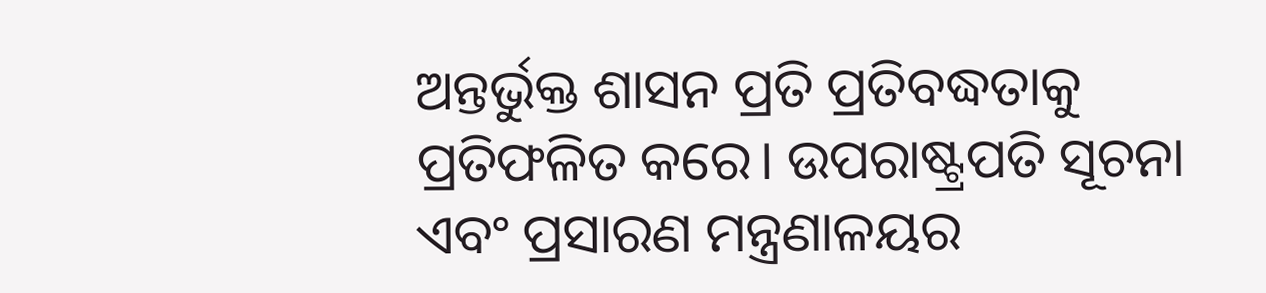ଅନ୍ତର୍ଭୁକ୍ତ ଶାସନ ପ୍ରତି ପ୍ରତିବଦ୍ଧତାକୁ ପ୍ରତିଫଳିତ କରେ। ଉପରାଷ୍ଟ୍ରପତି ସୂଚନା ଏବଂ ପ୍ରସାରଣ ମନ୍ତ୍ରଣାଳୟର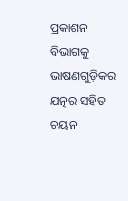ପ୍ରକାଶନ ବିଭାଗକୁ ଭାଷଣଗୁଡ଼ିକର ଯତ୍ନର ସହିତ ଚୟନ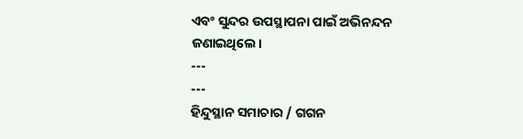ଏବଂ ସୁନ୍ଦର ଉପସ୍ଥାପନା ପାଇଁ ଅଭିନନ୍ଦନ ଜଣାଇଥିଲେ।
---
---
ହିନ୍ଦୁସ୍ଥାନ ସମାଚାର / ଗଗନ